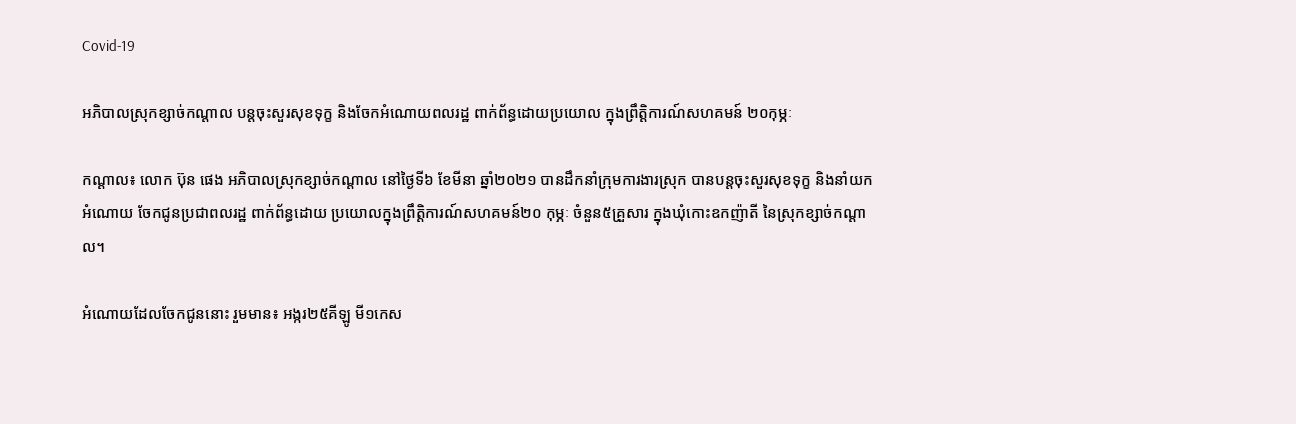Covid-19

អភិបាលស្រុកខ្សាច់កណ្ដាល បន្តចុះសួរសុខទុក្ខ និងចែកអំណោយពលរដ្ឋ ពាក់ព័ន្ធដោយប្រយោល ក្នុងព្រឹត្តិការណ៍សហគមន៍ ២០កុម្ភៈ

កណ្តាល៖ លោក ប៊ុន ផេង អភិបាលស្រុកខ្សាច់កណ្តាល នៅថ្ងៃទី៦ ខែមីនា ឆ្នាំ២០២១ បានដឹកនាំក្រុមការងារស្រុក បានបន្តចុះសួរសុខទុក្ខ និងនាំយកអំណោយ ចែកជូនប្រជាពលរដ្ឋ ពាក់ព័ន្ធដោយ ប្រយោលក្នុងព្រឹត្តិការណ៍សហគមន៍២០ កុម្ភៈ ចំនួន៥គ្រួសារ ក្នុងឃុំកោះឧកញ៉ាតី នៃស្រុកខ្សាច់កណ្តាល។

អំណោយដែលចែកជូននោះ រួមមាន៖ អង្ករ២៥គីឡូ មី១កេស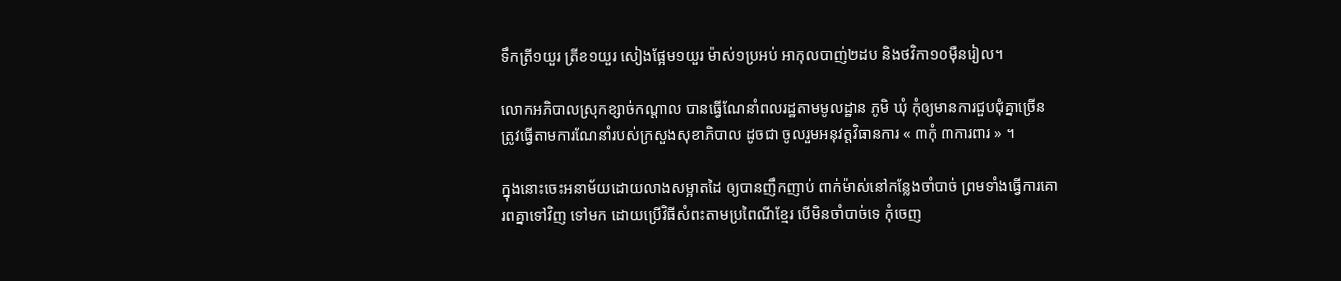ទឹកត្រី១យួរ ត្រីខ១យួរ សៀងផ្អែម១យួរ ម៉ាស់១ប្រអប់ អាកុលបាញ់២ដប និងថវិកា១០ម៉ឺនរៀល។

លោកអភិបាលស្រុកខ្សាច់កណ្ដាល បានធ្វើណែនាំពលរដ្ឋតាមមូលដ្ឋាន ភូមិ ឃុំ កុំឲ្យមានការជួបជុំគ្នាច្រើន ត្រូវធ្វើតាមការណែនាំរបស់ក្រសួងសុខាភិបាល ដូចជា ចូលរួមអនុវត្តវិធានការ « ៣កុំ ៣ការពារ » ។

ក្នុងនោះចេះអនាម័យដោយលាងសម្អាតដៃ ឲ្យបានញឹកញាប់ ពាក់ម៉ាស់នៅកន្លែងចាំបាច់ ព្រមទាំងធ្វើការគោរពគ្នាទៅវិញ ទៅមក ដោយប្រើវិធីសំពះតាមប្រពៃណីខ្មែរ បើមិនចាំបាច់ទេ កុំចេញ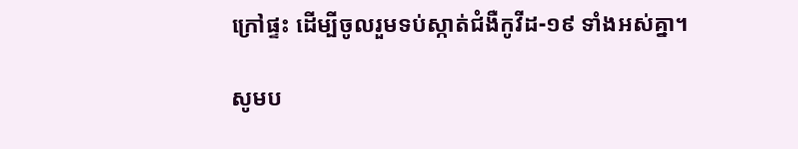ក្រៅផ្ទះ ដើម្បីចូលរួមទប់ស្កាត់ជំងឺកូវីដ-១៩ ទាំងអស់គ្នា។

សូមប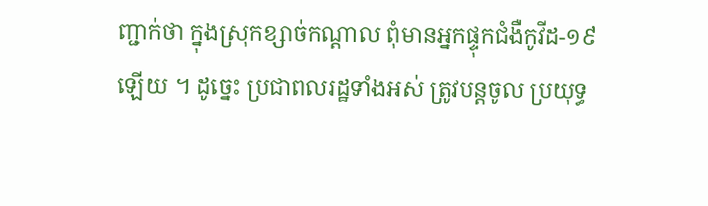ញ្ជាក់ថា ក្នុងស្រុកខ្សាច់កណ្តាល ពុំមានអ្នកផ្ទុកជំងឺកូវីដ-១៩ឡើយ ។ ដូច្នេះ ប្រជាពលរដ្ឋទាំងអស់ ត្រូវបន្ដចូល ប្រយុទ្ធ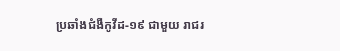ប្រឆាំងជំងឺកូវីដ-១៩ ជាមួយ រាជរ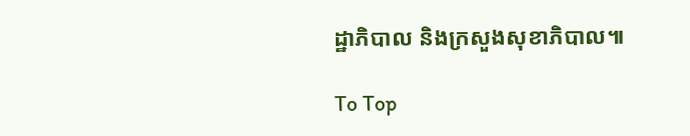ដ្ឋាភិបាល និងក្រសួងសុខាភិបាល៕

To Top